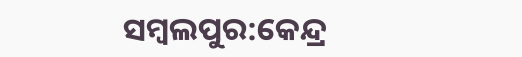ସମ୍ବଲପୁର:କେନ୍ଦ୍ର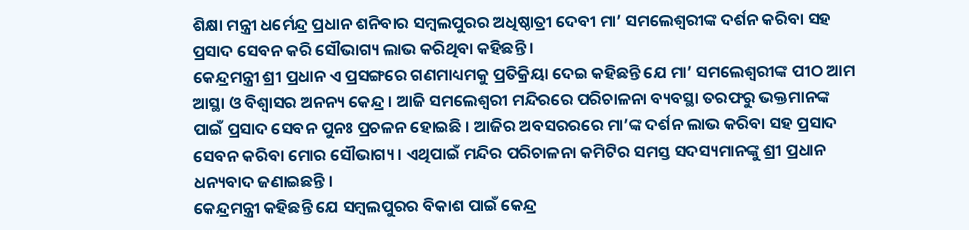ଶିକ୍ଷା ମନ୍ତ୍ରୀ ଧର୍ମେନ୍ଦ୍ର ପ୍ରଧାନ ଶନିବାର ସମ୍ବଲପୁରର ଅଧିଷ୍ଠାତ୍ରୀ ଦେବୀ ମା’ ସମଲେଶ୍ୱରୀଙ୍କ ଦର୍ଶନ କରିବା ସହ ପ୍ରସାଦ ସେବନ କରି ସୌଭାଗ୍ୟ ଲାଭ କରିଥିବା କହିଛନ୍ତି ।
କେନ୍ଦ୍ରମନ୍ତ୍ରୀ ଶ୍ରୀ ପ୍ରଧାନ ଏ ପ୍ରସଙ୍ଗରେ ଗଣମାଧ୍ୟମକୁ ପ୍ରତିକ୍ରିୟା ଦେଇ କହିଛନ୍ତି ଯେ ମା’ ସମଲେଶ୍ୱରୀଙ୍କ ପୀଠ ଆମ ଆସ୍ଥା ଓ ବିଶ୍ୱାସର ଅନନ୍ୟ କେନ୍ଦ୍ର । ଆଜି ସମଲେଶ୍ୱରୀ ମନ୍ଦିରରେ ପରିଚାଳନା ବ୍ୟବସ୍ଥା ତରଫରୁ ଭକ୍ତମାନଙ୍କ ପାଇଁ ପ୍ରସାଦ ସେବନ ପୁନଃ ପ୍ରଚଳନ ହୋଇଛି । ଆଜିର ଅବସରରରେ ମା’ଙ୍କ ଦର୍ଶନ ଲାଭ କରିବା ସହ ପ୍ରସାଦ ସେବନ କରିବା ମୋର ସୌଭାଗ୍ୟ । ଏଥିପାଇଁ ମନ୍ଦିର ପରିଚାଳନା କମିଟିର ସମସ୍ତ ସଦସ୍ୟମାନଙ୍କୁ ଶ୍ରୀ ପ୍ରଧାନ ଧନ୍ୟବାଦ ଜଣାଇଛନ୍ତି ।
କେନ୍ଦ୍ରମନ୍ତ୍ରୀ କହିଛନ୍ତି ଯେ ସମ୍ବଲପୁରର ବିକାଶ ପାଇଁ କେନ୍ଦ୍ର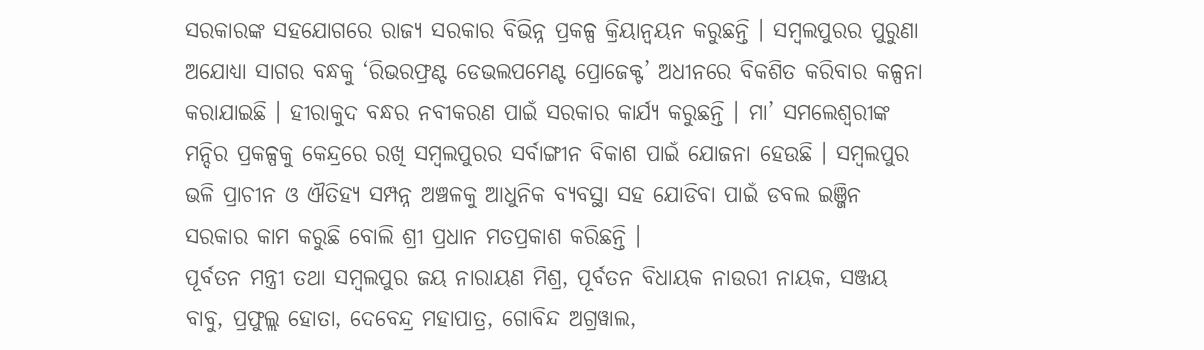ସରକାରଙ୍କ ସହଯୋଗରେ ରାଜ୍ୟ ସରକାର ବିଭିନ୍ନ ପ୍ରକଳ୍ପ କ୍ରିୟାନ୍ୱୟନ କରୁଛନ୍ତି । ସମ୍ବଲପୁରର ପୁରୁଣା ଅଯୋଧ୍ୟା ସାଗର ବନ୍ଧକୁ ‘ରିଭରଫ୍ରଣ୍ଟ ଡେଭଲପମେଣ୍ଟ ପ୍ରୋଜେକ୍ଟ’ ଅଧୀନରେ ବିକଶିତ କରିବାର କଳ୍ପନା କରାଯାଇଛି । ହୀରାକୁଦ ବନ୍ଧର ନବୀକରଣ ପାଇଁ ସରକାର କାର୍ଯ୍ୟ କରୁଛନ୍ତି । ମା’ ସମଲେଶ୍ୱରୀଙ୍କ ମନ୍ଦିର ପ୍ରକଳ୍ପକୁ କେନ୍ଦ୍ରରେ ରଖି ସମ୍ବଲପୁରର ସର୍ବାଙ୍ଗୀନ ବିକାଶ ପାଇଁ ଯୋଜନା ହେଉଛି । ସମ୍ବଲପୁର ଭଳି ପ୍ରାଚୀନ ଓ ଐତିହ୍ୟ ସମ୍ପନ୍ନ ଅଞ୍ଚଳକୁ ଆଧୁନିକ ବ୍ୟବସ୍ଥା ସହ ଯୋଡିବା ପାଇଁ ଡବଲ ଇଞ୍ଜିନ ସରକାର କାମ କରୁଛି ବୋଲି ଶ୍ରୀ ପ୍ରଧାନ ମତପ୍ରକାଶ କରିଛନ୍ତି ।
ପୂର୍ବତନ ମନ୍ତ୍ରୀ ତଥା ସମ୍ବଲପୁର ଜୟ ନାରାୟଣ ମିଶ୍ର, ପୂର୍ବତନ ବିଧାୟକ ନାଉରୀ ନାୟକ, ସଞ୍ଜୟ ବାବୁ, ପ୍ରଫୁଲ୍ଲ ହୋତା, ଦେବେନ୍ଦ୍ର ମହାପାତ୍ର, ଗୋବିନ୍ଦ ଅଗ୍ରୱାଲ,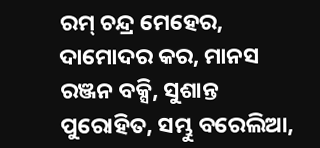ରମ୍ ଚନ୍ଦ୍ର ମେହେର, ଦାମୋଦର କର, ମାନସ ରଞ୍ଜନ ବକ୍ସି, ସୁଶାନ୍ତ ପୁରୋହିତ, ସମ୍ଭୁ ବରେଲିଆ,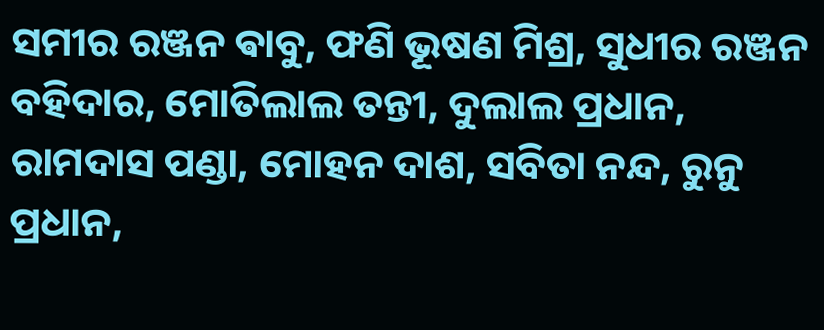ସମୀର ରଞ୍ଜନ ଵାବୁ, ଫଣି ଭୂଷଣ ମିଶ୍ର, ସୁଧୀର ରଞ୍ଜନ ବହିଦାର, ମୋତିଲାଲ ତନ୍ତୀ, ଦୁଲାଲ ପ୍ରଧାନ, ରାମଦାସ ପଣ୍ଡା, ମୋହନ ଦାଶ, ସବିତା ନନ୍ଦ, ରୁନୁ ପ୍ରଧାନ,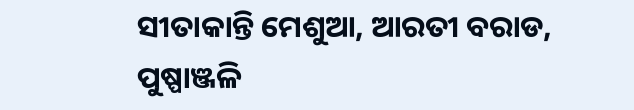ସୀତାକାନ୍ତି ମେଶୁଆ, ଆରତୀ ବରାଡ, ପୁଷ୍ପାଞ୍ଜଳି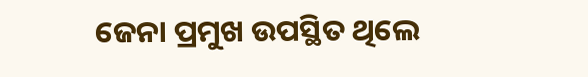ଜେନା ପ୍ରମୁଖ ଉପସ୍ଥିତ ଥିଲେ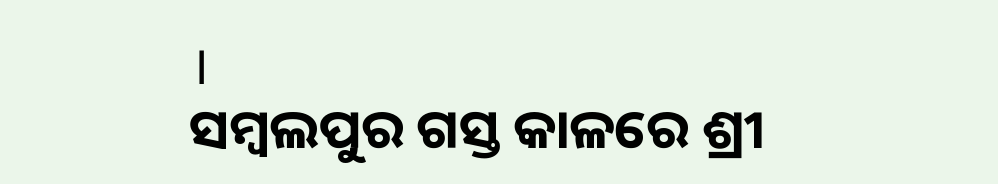।
ସମ୍ବଲପୁର ଗସ୍ତ କାଳରେ ଶ୍ରୀ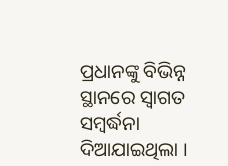ପ୍ରଧାନଙ୍କୁ ବିଭିନ୍ନ ସ୍ଥାନରେ ସ୍ୱାଗତ ସମ୍ବର୍ଦ୍ଧନା ଦିଆଯାଇଥିଲା ।